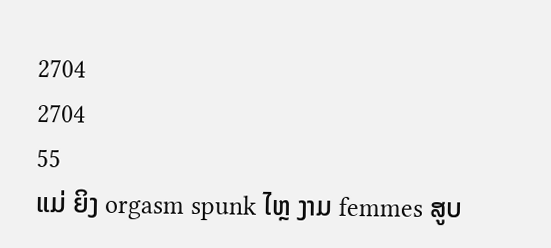2704
2704
55
ແມ່ ຍິງ orgasm spunk ໄຫຼ ງາມ femmes ສູບ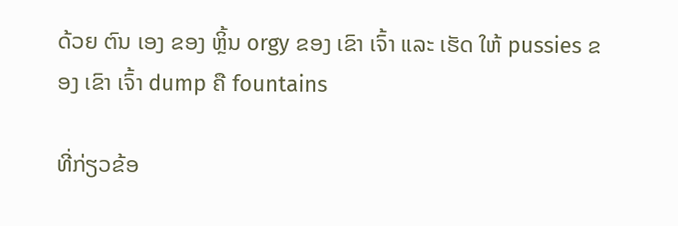ດ້ວຍ ຕົນ ເອງ ຂອງ ຫຼິ້ນ orgy ຂອງ ເຂົາ ເຈົ້າ ແລະ ເຮັດ ໃຫ້ pussies ຂອງ ເຂົາ ເຈົ້າ dump ຄື fountains

ທີ່ກ່ຽວຂ້ອ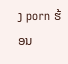ງ porn ຮ້ອນ